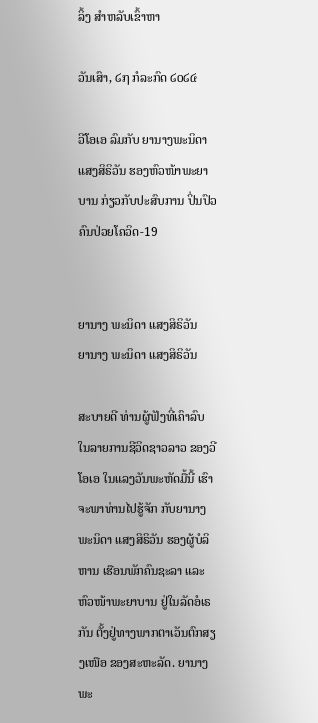ລິ້ງ ສຳຫລັບເຂົ້າຫາ

ວັນເສົາ, ໒໗ ກໍລະກົດ ໒໐໒໔

ວີໂອເອ ລົມກັບ ຍານາງພະນິດາ ແສງສິຣິວັນ ຮອງຫົວໜ້າພະຍາບານ ກ່ຽວກັບປະສົບການ ປິ່ນປົວຄົນປ່ວຍໂຄວິດ-19


ຍານາງ ພະນິດາ ແສງສິຣິວັນ
ຍານາງ ພະນິດາ ແສງສິຣິວັນ

ສະບາຍດີ ທ່ານຜູ້ຟັງທີ່ເຄົາລົບ ໃນລາຍການຊີວິດຊາວລາວ ຂອງວີໂອເອ ໃນແລງວັນພະຫັດມື້ນີ້ ເຮົາຈະພາທ່ານໄປຮູ້ຈັກ ກັບຍານາງພະນິດາ ແສງສິຣິວັນ ຮອງຜູ້ບໍລິຫານ ເຮືອນພັກຄົນຊະລາ ແລະ ຫົວໜ້າພະຍາບານ ຢູ່ໃນລັດອໍເຣກັນ ຕັ້ງຢູ່ທາງພາກຕາເວັນຕົກສຽງເໜືອ ຂອງສະຫະລັດ. ຍານາງພະ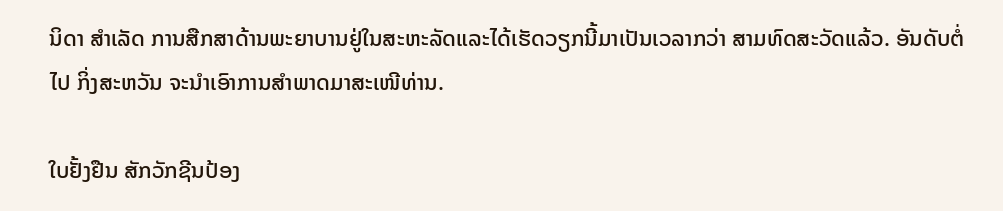ນິດາ ສຳເລັດ ການສືກສາດ້ານພະຍາບານຢູ່ໃນສະຫະລັດແລະໄດ້ເຮັດວຽກນີ້ມາເປັນເວລາກວ່າ ສາມທົດສະວັດແລ້ວ. ອັນດັບຕໍ່ໄປ ກິ່ງສະຫວັນ ຈະນຳເອົາການສຳພາດມາສະເໜີທ່ານ.

ໃບຢັ້ງຢືນ ສັກວັກຊີນປ້ອງ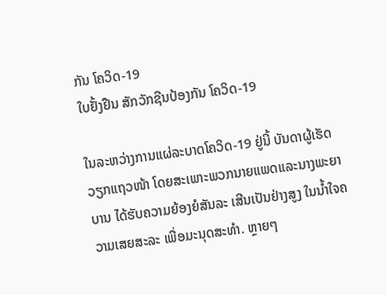ກັນ ໂຄວິດ-19
ໃບຢັ້ງຢືນ ສັກວັກຊີນປ້ອງກັນ ໂຄວິດ-19

ໃນລະຫວ່າງການແຜ່ລະບາດໂຄວິດ-19 ຢູ່ນີ້ ບັນດາຜູ້ເຮັດວຽກແຖວໜ້າ ໂດຍສະເພາະພວກນາຍແພດແລະນາງພະຍາບານ ໄດ້ຮັບຄວາມຍ້ອງຍໍສັນລະ ເສີນເປັນຢ່າງສູງ ໃນນໍ້າໃຈຄວາມເສຍສະລະ ເພື່ອມະນຸດສະທຳ. ຫຼາຍໆ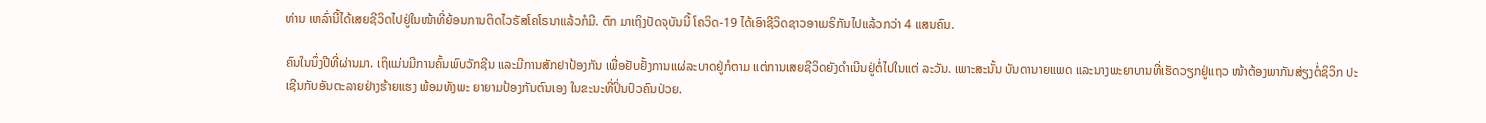ທ່ານ ເຫລົ່ານີ້ໄດ້ເສຍຊີວິດໄປຢູ່ໃນໜ້າທີ່ຍ້ອນການຕິດໄວຣັສໂຄໂຣນາແລ້ວກໍມີ. ຕົກ ມາເຖິງປັດຈຸບັນນີ້ ໂຄວິດ-19 ໄດ້ເອົາຊີວິດຊາວອາເມຣິກັນໄປແລ້ວກວ່າ 4 ແສນຄົນ.

ຄົນໃນນຶ່ງປີທີ່ຜ່ານມາ. ເຖິແມ່ນມີການຄົ້ນພົບວັກຊີນ ແລະມີການສັກຢາປ້ອງກັນ ເພື່ອຢັບຢັ້ງການແຜ່ລະບາດຢູ່ກໍຕາມ ແຕ່ການເສຍຊີວິດຍັງດຳເນີນຢູ່ຕໍ່ໄປໃນແຕ່ ລະວັນ. ເພາະສະນັ້ນ ບັນດານາຍແພດ ແລະນາງພະຍາບານທີ່ເຮັດວຽກຢູ່ແຖວ ໜ້າຕ້ອງພາກັນສ່ຽງຕໍ່ຊິວິກ ປະເຊີນກັບອັນຕະລາຍຢ່າງຮ້າຍແຮງ ພ້ອມທັງພະ ຍາຍາມປ້ອງກັນຕົນເອງ ໃນຂະນະທີ່ປິ່ນປົວຄົນປ່ວຍ.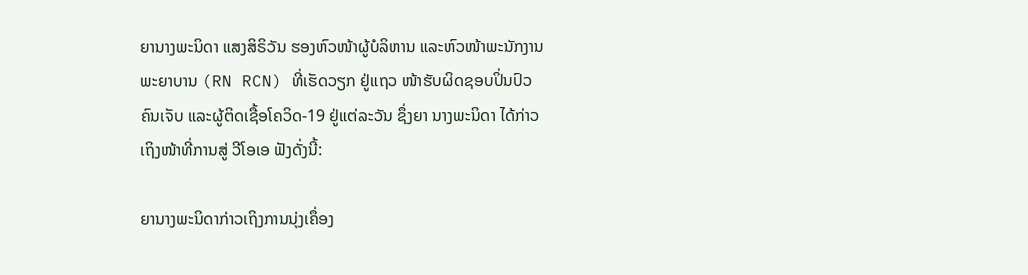ຍານາງພະນິດາ ແສງສິຣິວັນ ຮອງຫົວໜ້າຜູ້ບໍລິຫານ ແລະຫົວໜ້າພະນັກງານພະຍາບານ (RN RCN) ທີ່ເຮັດວຽກ ຢູ່ແຖວ ໜ້າຮັບຜິດຊອບປິ່ນປົວຄົນເຈັບ ແລະຜູ້ຕິດເຊື້ອໂຄວິດ-19 ຢູ່ແຕ່ລະວັນ ຊຶ່ງຍາ ນາງພະນິດາ ໄດ້ກ່າວເຖິງໜ້າທີ່ການສູ່ ວີໂອເອ ຟັງດັ່ງນີ້:

ຍານາງພະນິດາກ່າວເຖິງການນຸ່ງເຄຶ່ອງ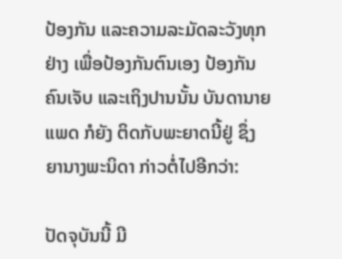ປ້ອງກັນ ແລະຄວາມລະມັດລະວັງທຸກຢ່າງ ເພື່ອປ້ອງກັນຕົນເອງ ປ້ອງກັນຄົນເຈັບ ແລະເຖິງປານນັ້ນ ບັນດານາຍແພດ ກໍຍັງ ຕິດກັບພະຍາດນີ້ຢູ່ ຊຶ່ງຍານາງພະນິດາ ກ່າວຕໍ່ໄປອີກວ່າ:

ປັດຈຸບັນນີ້ ມີ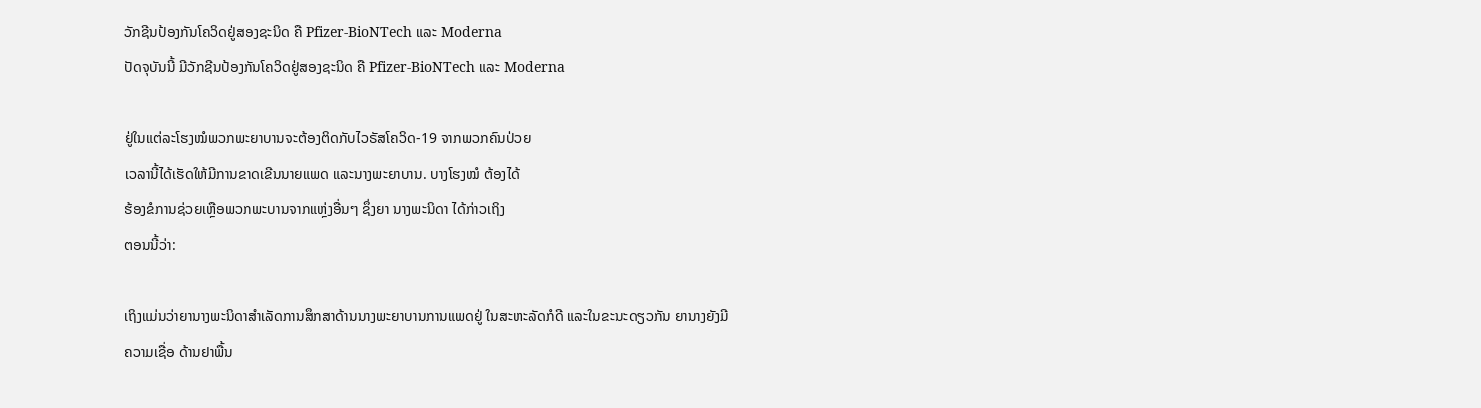ວັກຊີນປ້ອງກັນໂຄວິດຢູ່ສອງຊະນິດ ຄື Pfizer-BioNTech ແລະ Moderna
ປັດຈຸບັນນີ້ ມີວັກຊີນປ້ອງກັນໂຄວິດຢູ່ສອງຊະນິດ ຄື Pfizer-BioNTech ແລະ Moderna

ຢູ່ໃນແຕ່ລະໂຮງໝໍພວກພະຍາບານຈະຕ້ອງຕິດກັບໄວຣັສໂຄວິດ-19 ຈາກພວກຄົນປ່ວຍ
ເວລານີ້ໄດ້ເຮັດໃຫ້ມີການຂາດເຂີນນາຍແພດ ແລະນາງພະຍາບານ. ບາງໂຮງໝໍ ຕ້ອງໄດ້
ຮ້ອງຂໍການຊ່ວຍເຫຼືອພວກພະບານຈາກແຫຼ່ງອື່ນໆ ຊຶ່ງຍາ ນາງພະນິດາ ໄດ້ກ່າວເຖິງ
ຕອນນີ້ວ່າ:

ເຖິງແມ່ນວ່າຍານາງພະນິດາສຳເລັດການສຶກສາດ້ານນາງພະຍາບານການແພດຢູ່ ໃນສະຫະລັດກໍດີ ແລະໃນຂະນະດຽວກັນ ຍານາງຍັງມີຄວາມເຊື່ອ ດ້ານຢາພື້ນ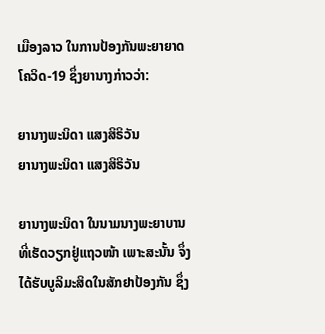ເມືອງລາວ ໃນການປ້ອງກັນພະຍາຍາດໂຄວິດ-19 ຊຶ່ງຍານາງກ່າວວ່າ:

ຍານາງພະນິດາ ແສງສິຣິວັນ
ຍານາງພະນິດາ ແສງສິຣິວັນ

ຍານາງພະນິດາ ໃນນາມນາງພະຍາບານທີ່ເຮັດວຽກຢູ່ແຖວໜ້າ ເພາະສະນັ້ນ ຈຶ່ງ ໄດ້ຮັບບູລິມະສິດໃນສັກຢາປ້ອງກັນ ຊຶ່ງ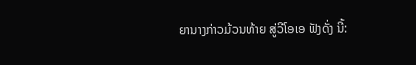ຍານາງກ່າວມ້ວນທ້າຍ ສູ່ວີໂອເອ ຟັງດັ່ງ ນີ້: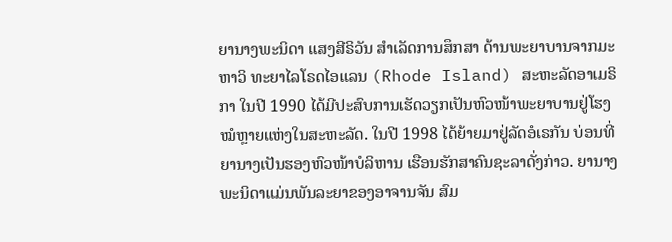ຍານາງພະນິດາ ແສງສີຣິວັນ ສຳເລັດການສຶກສາ ດ້ານພະຍາບານຈາກມະຫາວິ ທະຍາໄລໂຣດໄອແລນ (Rhode Island) ສະຫະລັດອາເມຣິກາ ໃນປີ 1990 ໄດ້ມີປະສົບການເຮັດວຽກເປັນຫົວໜ້າພະຍາບານຢູ່ໂຮງໝໍຫຼາຍແຫ່ງໃນສະຫະລັດ. ໃນປີ 1998 ໄດ້ຍ້າຍມາຢູ່ລັດອໍເຣກັນ ບ່ອນທີ່ຍານາງເປັນຮອງຫົວໜ້າບໍລິຫານ ເຮືອນຮັກສາຄົນຊະລາດັ່ງກ່າວ. ຍານາງພະນິດາແມ່ນພັນລະຍາຂອງອາຈານຈັນ ສົມ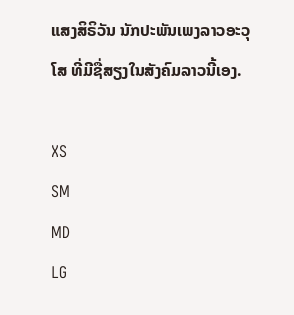ແສງສິຣິວັນ ນັກປະພັນເພງລາວອະວຸໂສ ທີ່ມີຊື່ສຽງໃນສັງຄົມລາວນີ້ເອງ.

XS
SM
MD
LG